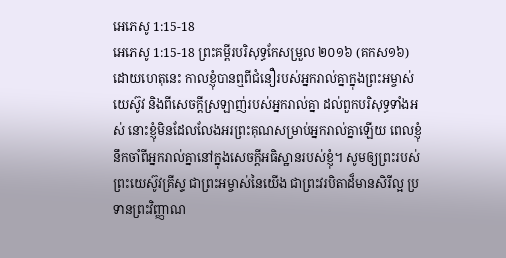អេភេសូ 1:15-18
អេភេសូ 1:15-18 ព្រះគម្ពីរបរិសុទ្ធកែសម្រួល ២០១៦ (គកស១៦)
ដោយហេតុនេះ កាលខ្ញុំបានឮពីជំនឿរបស់អ្នករាល់គ្នាក្នុងព្រះអម្ចាស់យេស៊ូវ និងពីសេចក្តីស្រឡាញ់របស់អ្នករាល់គ្នា ដល់ពួកបរិសុទ្ធទាំងអស់ នោះខ្ញុំមិនដែលលែងអរព្រះគុណសម្រាប់អ្នករាល់គ្នាឡើយ ពេលខ្ញុំនឹកចាំពីអ្នករាល់គ្នានៅក្នុងសេចក្តីអធិស្ឋានរបស់ខ្ញុំ។ សូមឲ្យព្រះរបស់ព្រះយេស៊ូវគ្រីស្ទ ជាព្រះអម្ចាស់នៃយើង ជាព្រះវរបិតាដ៏មានសិរីល្អ ប្រទានព្រះវិញ្ញាណ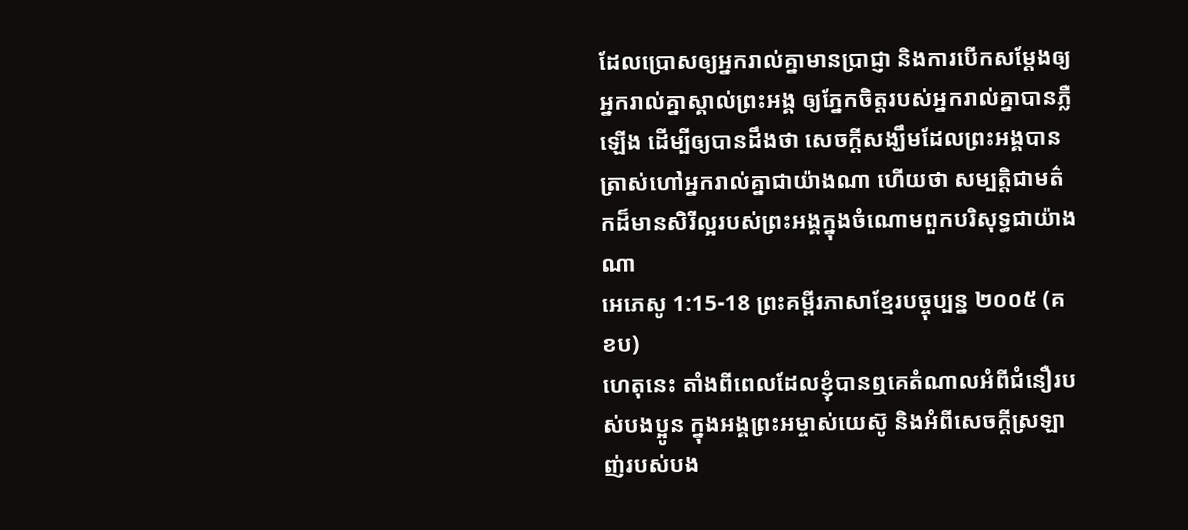ដែលប្រោសឲ្យអ្នករាល់គ្នាមានប្រាជ្ញា និងការបើកសម្ដែងឲ្យអ្នករាល់គ្នាស្គាល់ព្រះអង្គ ឲ្យភ្នែកចិត្តរបស់អ្នករាល់គ្នាបានភ្លឺឡើង ដើម្បីឲ្យបានដឹងថា សេចក្ដីសង្ឃឹមដែលព្រះអង្គបានត្រាស់ហៅអ្នករាល់គ្នាជាយ៉ាងណា ហើយថា សម្បត្តិជាមត៌កដ៏មានសិរីល្អរបស់ព្រះអង្គក្នុងចំណោមពួកបរិសុទ្ធជាយ៉ាងណា
អេភេសូ 1:15-18 ព្រះគម្ពីរភាសាខ្មែរបច្ចុប្បន្ន ២០០៥ (គខប)
ហេតុនេះ តាំងពីពេលដែលខ្ញុំបានឮគេតំណាលអំពីជំនឿរបស់បងប្អូន ក្នុងអង្គព្រះអម្ចាស់យេស៊ូ និងអំពីសេចក្ដីស្រឡាញ់របស់បង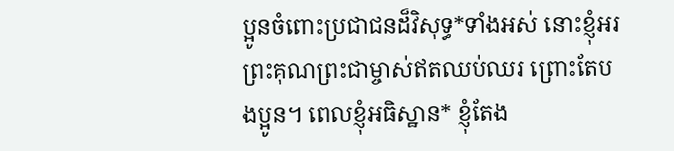ប្អូនចំពោះប្រជាជនដ៏វិសុទ្ធ*ទាំងអស់ នោះខ្ញុំអរព្រះគុណព្រះជាម្ចាស់ឥតឈប់ឈរ ព្រោះតែបងប្អូន។ ពេលខ្ញុំអធិស្ឋាន* ខ្ញុំតែង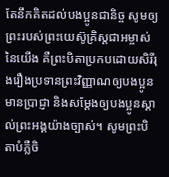តែនឹកគិតដល់បងប្អូនជានិច្ច សូមឲ្យព្រះរបស់ព្រះយេស៊ូគ្រិស្តជាអម្ចាស់នៃយើង គឺព្រះបិតាប្រកបដោយសិរីរុងរឿងប្រទានព្រះវិញ្ញាណឲ្យបងប្អូនមានប្រាជ្ញា និងសម្តែងឲ្យបងប្អូនស្គាល់ព្រះអង្គយ៉ាងច្បាស់។ សូមព្រះបិតាបំភ្លឺចិ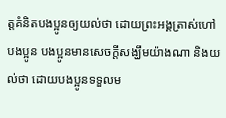ត្តគំនិតបងប្អូនឲ្យយល់ថា ដោយព្រះអង្គត្រាស់ហៅបងប្អូន បងប្អូនមានសេចក្ដីសង្ឃឹមយ៉ាងណា និងយល់ថា ដោយបងប្អូនទទួលម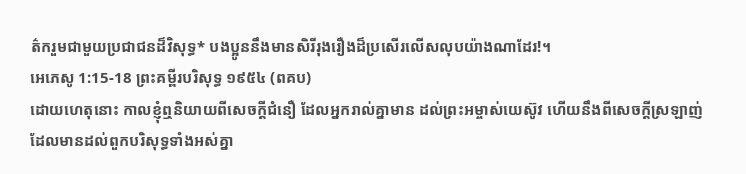ត៌ករួមជាមួយប្រជាជនដ៏វិសុទ្ធ* បងប្អូននឹងមានសិរីរុងរឿងដ៏ប្រសើរលើសលុបយ៉ាងណាដែរ!។
អេភេសូ 1:15-18 ព្រះគម្ពីរបរិសុទ្ធ ១៩៥៤ (ពគប)
ដោយហេតុនោះ កាលខ្ញុំឮនិយាយពីសេចក្ដីជំនឿ ដែលអ្នករាល់គ្នាមាន ដល់ព្រះអម្ចាស់យេស៊ូវ ហើយនឹងពីសេចក្ដីស្រឡាញ់ ដែលមានដល់ពួកបរិសុទ្ធទាំងអស់គ្នា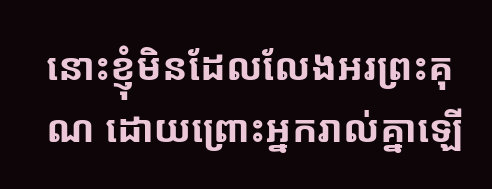នោះខ្ញុំមិនដែលលែងអរព្រះគុណ ដោយព្រោះអ្នករាល់គ្នាឡើ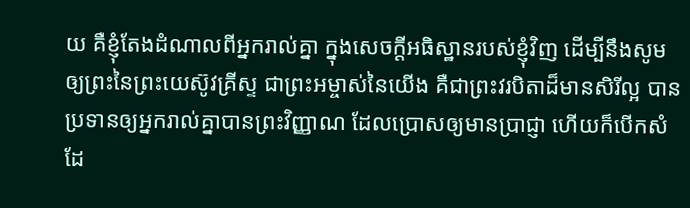យ គឺខ្ញុំតែងដំណាលពីអ្នករាល់គ្នា ក្នុងសេចក្ដីអធិស្ឋានរបស់ខ្ញុំវិញ ដើម្បីនឹងសូមឲ្យព្រះនៃព្រះយេស៊ូវគ្រីស្ទ ជាព្រះអម្ចាស់នៃយើង គឺជាព្រះវរបិតាដ៏មានសិរីល្អ បានប្រទានឲ្យអ្នករាល់គ្នាបានព្រះវិញ្ញាណ ដែលប្រោសឲ្យមានប្រាជ្ញា ហើយក៏បើកសំដែ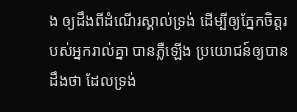ង ឲ្យដឹងពីដំណើរស្គាល់ទ្រង់ ដើម្បីឲ្យភ្នែកចិត្តរបស់អ្នករាល់គ្នា បានភ្លឺឡើង ប្រយោជន៍ឲ្យបានដឹងថា ដែលទ្រង់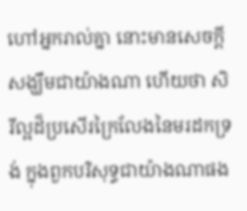ហៅអ្នករាល់គ្នា នោះមានសេចក្ដីសង្ឃឹមជាយ៉ាងណា ហើយថា សិរីល្អដ៏ប្រសើរក្រៃលែងនៃមរដកទ្រង់ ក្នុងពួកបរិសុទ្ធជាយ៉ាងណាផង